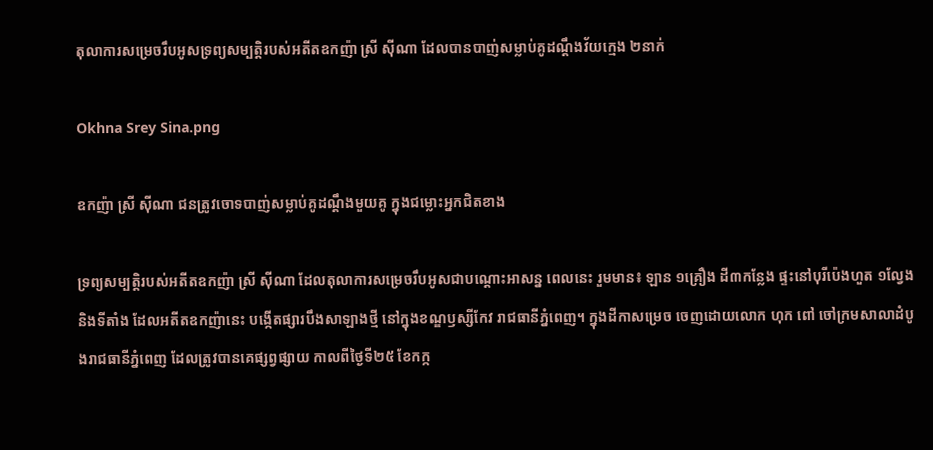តុលាការសម្រេចរឹបអូសទ្រព្យសម្បត្តិរបស់អតីតឧកញ៉ា ស្រី ស៊ីណា ដែលបានបាញ់សម្លាប់គូដណ្តឹងវ័យក្មេង ២នាក់

Okhna Srey Sina.png

ឧកញ៉ា ស្រី ស៊ីណា ជនត្រូវចោទបាញ់សម្លាប់គូដណ្តឹងមួយគូ ក្នុងជម្លោះអ្នកជិតខាង

ទ្រព្យសម្បត្តិរបស់អតីតឧកញ៉ា ស្រី ស៊ីណា ដែលតុលាការសម្រេចរឹបអូសជាបណ្តោះអាសន្ន ពេលនេះ រួមមាន៖ ឡាន ១គ្រឿង ដី៣កន្លែង ផ្ទះនៅបុរីប៉េងហួត ១ល្វែង និងទីតាំង ដែលអតីតឧកញ៉ានេះ បង្កើតផ្សារបឹងសាឡាងថ្មី នៅក្នុងខណ្ឌឫស្សីកែវ រាជធានីភ្នំពេញ។ ក្នុងដីកាសម្រេច ចេញដោយលោក ហុក ពៅ ចៅក្រមសាលាដំបូងរាជធានីភ្នំពេញ ដែលត្រូវបានគេផ្សព្វផ្សាយ កាលពីថ្ងៃទី២៥ ខែកក្ក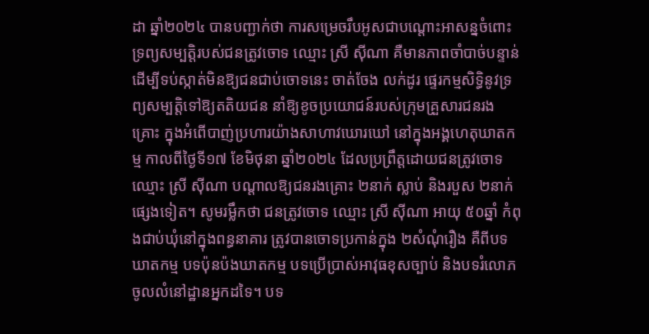ដា ឆ្នាំ២០២៤ បានបញ្ជាក់ថា ការសម្រេចរឹបអូសជាបណ្តោះអាសន្នចំពោះទ្រព្យសម្បត្តិរបស់ជនត្រូវចោទ ឈ្មោះ ស្រី ស៊ីណា គឺមានភាពចាំបាច់បន្ទាន់ ដើម្បីទប់ស្កាត់មិនឱ្យជនជាប់ចោទនេះ ចាត់ចែង លក់ដូរ ផ្ទេរកម្មសិទ្ធិនូវទ្រព្យសម្បត្តិទៅឱ្យតតិយជន នាំឱ្យខូចប្រយោជន៍របស់ក្រុមគ្រួសារជនរងគ្រោះ ក្នុងអំពើបាញ់ប្រហារយ៉ាងសាហាវឃោរឃៅ នៅក្នុងអង្គហេតុឃាតកម្ម កាលពីថ្ងៃទី១៧ ខែមិថុនា ឆ្នាំ២០២៤ ដែលប្រព្រឹត្តដោយជនត្រូវចោទ ឈ្មោះ ស្រី ស៊ីណា បណ្តាលឱ្យជនរងគ្រោះ ២នាក់ ស្លាប់ និងរបួស ២នាក់ផ្សេងទៀត។ សូមរម្លឹកថា ជនត្រូវចោទ ឈ្មោះ ស្រី ស៊ីណា អាយុ ៥០ឆ្នាំ កំពុងជាប់ឃុំនៅក្នុងពន្ធនាគារ ត្រូវបានចោទប្រកាន់ក្នុង ២សំណុំរឿង គឺពីបទឃាតកម្ម បទប៉ុនប៉ងឃាតកម្ម បទប្រើប្រាស់អាវុធខុសច្បាប់ និងបទរំលោភចូលលំនៅដ្ឋានអ្នកដទៃ។ បទ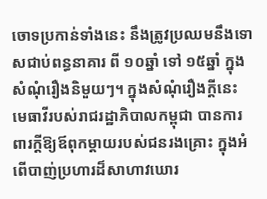ចោទប្រកាន់ទាំងនេះ នឹងត្រូវប្រឈមនឹងទោសជាប់ពន្ធនាគារ ពី ១០ឆ្នាំ ទៅ ១៥ឆ្នាំ ក្នុងសំណុំរឿងនិមួយៗ។ ក្នុងសំណុំរឿងក្តីនេះ មេធាវីរបស់រាជរដ្ឋាភិបាលកម្ពុជា បានការពារក្តីឱ្យឪពុកម្តាយរបស់ជនរងគ្រោះ ក្នុងអំពើបាញ់ប្រហារដ៏សាហាវឃោរ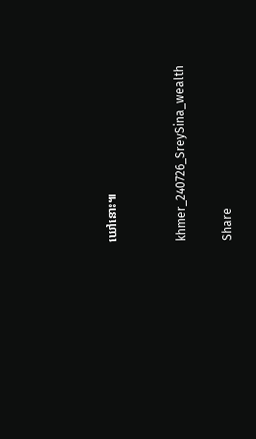ឃៅនោះ៕


khmer_240726_SreySina_wealth

Share